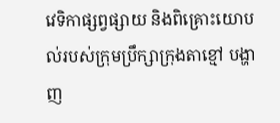វេទិកាផ្សព្វផ្សាយ និងពិគ្រោះយោបល់របស់ក្រុមប្រឹក្សាក្រុងតាខ្មៅ បង្ហាញ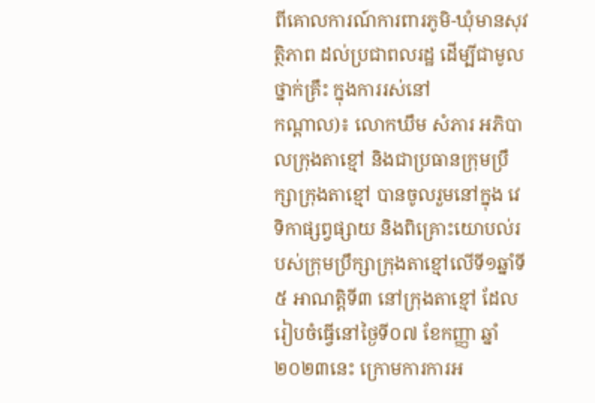ពីគោលការណ៍ការពារភូមិ-ឃុំមានសុវត្ថិភាព ដល់ប្រជាពលរដ្ឋ ដើម្បីជាមូលថ្នាក់គ្រឹះ ក្នុងការរស់នៅ
កណ្តាល)៖ លោកឃឹម សំភារ អភិបាលក្រុងតាខ្មៅ និងជាប្រធានក្រុមប្រឹក្សាក្រុងតាខ្មៅ បានចូលរួមនៅក្នុង វេទិកាផ្សព្វផ្សាយ និងពិគ្រោះយោបល់របស់ក្រុមប្រឹក្សាក្រុងតាខ្មៅលើទី១ឆ្នាំទី៥ អាណត្តិទី៣ នៅក្រុងតាខ្មៅ ដែលរៀបចំធ្វើនៅថ្ងៃទី០៧ ខែកញ្ញា ឆ្នាំ២០២៣នេះ ក្រោមការការអ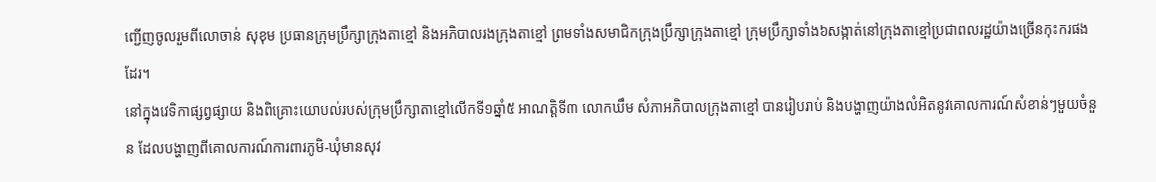ញ្ជើញចូលរួមពីលោចាន់ សុខុម ប្រធានក្រុមប្រឹក្សាក្រុងតាខ្មៅ និងអភិបាលរងក្រុងតាខ្មៅ ព្រមទាំងសមាជិកក្រុងប្រឹក្សាក្រុងតាខ្មៅ ក្រុមប្រឹក្សាទាំង៦សង្កាត់នៅក្រុងតាខ្មៅប្រជាពលរដ្ឋយ៉ាងច្រើនកុះករផងដែរ។
នៅក្នុងវេទិកាផ្សព្វផ្សាយ និងពិគ្រោះយោបល់របស់ក្រុមប្រឹក្សាតាខ្មៅលើកទី១ឆ្នាំ៥ អាណត្តិទី៣ លោកឃឹម សំភាអភិបាលក្រុងតាខ្មៅ បានរៀបរាប់ និងបង្ហាញយ៉ាងលំអិតនូវគោលការណ៍សំខាន់ៗមួយចំនួន ដែលបង្ហាញពីគោលការណ៍ការពារភូមិ-ឃុំមានសុវ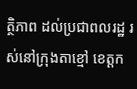ត្ថិភាព ដល់ប្រជាពលរដ្ឋ រស់នៅក្រុងតាខ្មៅ ខេត្តក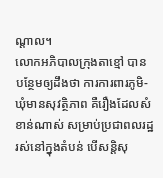ណ្តាល។
លោកអភិបាលក្រុងតាខ្មៅ បានបន្ថែមឲ្យដឹងថា ការការពារភូមិ-ឃុំមានសុវត្ថិភាព គឺរឿងដែលសំខាន់ណាស់ សម្រាប់ប្រជាពលរដ្ឋ រស់នៅក្នុងតំបន់ បើសន្តិសុ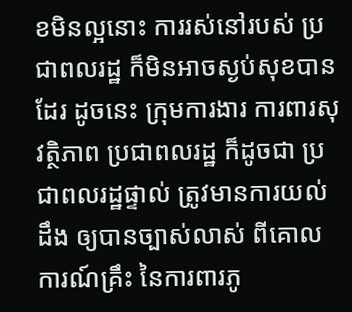ខមិនល្អនោះ ការរស់នៅរបស់ ប្រជាពលរដ្ឋ ក៏មិនអាចស្ងប់សុខបានដែរ ដូចនេះ ក្រុមការងារ ការពារសុវត្ថិភាព ប្រជាពលរដ្ឋ ក៏ដូចជា ប្រជាពលរដ្ឋផ្ទាល់ ត្រូវមានការយល់ដឹង ឲ្យបានច្បាស់លាស់ ពីគោលការណ៍គ្រឹះ នៃការពារភូ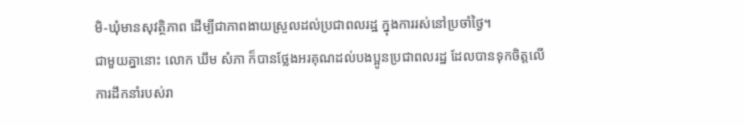មិ-ឃុំមានសុវត្ថិភាព ដើម្បីជាភាពងាយស្រួលដល់ប្រជាពលរដ្ឋ ក្នុងការរស់នៅប្រចាំថ្ងៃ។
ជាមួយគ្នានោះ លោក ឃឹម សំភា ក៏បានថ្លែងអរគុណដល់បងប្អូនប្រជាពលរដ្ឋ ដែលបានទុកចិត្តលើការដឹកនាំរបស់រា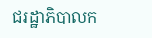ជរដ្ឋាភិបាលក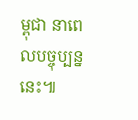ម្ពុជា នាពេលបច្ចុប្បន្ននេះ៕